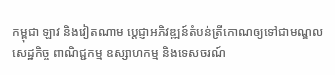កម្ពុជា ឡាវ និងវៀតណាម ប្តេជ្ញាអភិវឌ្ឍន៍តំបន់ត្រីកោណឲ្យទៅជាមណ្ឌលសេដ្ឋកិច្ច ពាណិជ្ជកម្ម ឧស្សាហកម្ម និងទេសចរណ៍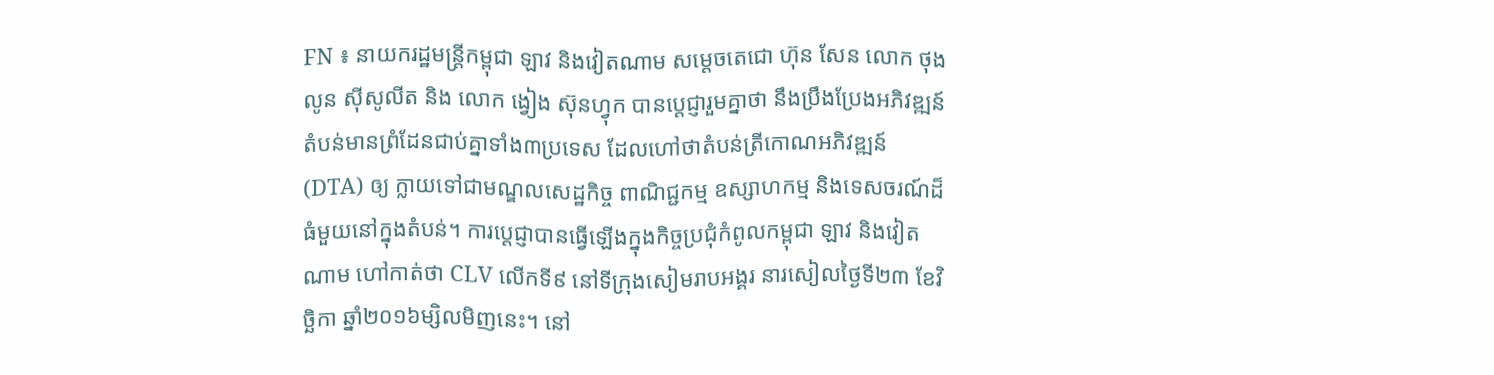FN ៖ នាយករដ្ឋមន្រ្តីកម្ពុជា ឡាវ និងវៀតណាម សម្តេចតេជោ ហ៊ុន សែន លោក ថុងលូន ស៊ីសូលីត និង លោក ង្វៀង ស៊ុនហ្វុក បានប្តេជ្ញារួមគ្នាថា នឹងប្រឹងប្រែងអភិវឌ្ឍន៍តំបន់មានព្រំដែនជាប់គ្នាទាំង៣ប្រទេស ដែលហៅថាតំបន់ត្រីកោណអភិវឌ្ឍន៍ (DTA) ឲ្យ ក្លាយទៅជាមណ្ឌលសេដ្ឋកិច្ច ពាណិជ្ជកម្ម ឧស្សាហកម្ម និងទេសចរណ៍ដ៏ធំមួយនៅក្នុងតំបន់។ ការប្តេជ្ញាបានធ្វើឡើងក្នុងកិច្ចប្រជុំកំពូលកម្ពុជា ឡាវ និងវៀតណាម ហៅកាត់ថា CLV លើកទី៩ នៅទីក្រុងសៀមរាបអង្គរ នារសៀលថ្ងៃទី២៣ ខែវិច្ឆិកា ឆ្នាំ២០១៦ម្សិលមិញនេះ។ នៅ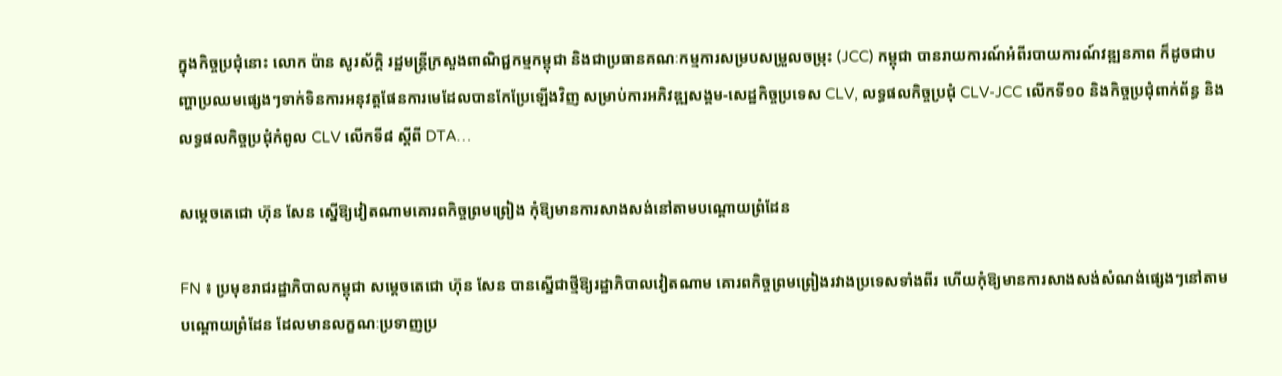ក្នុងកិច្ចប្រជុំនោះ លោក ប៉ាន សូរស័ក្តិ រដ្ឋមន្រ្តីក្រសួងពាណិជ្ជកម្មកម្ពុជា និងជាប្រធានគណៈកម្មការសម្របសម្រួលចម្រុះ (JCC) កម្ពុជា បានរាយការណ៍អំពីរបាយការណ៍វឌ្ឍនភាព ក៏ដូចជាបញ្ហាប្រឈមផ្សេងៗទាក់ទិនការអនុវត្តផែនការមេដែលបានកែប្រែឡើងវិញ សម្រាប់ការអភិវឌ្ឍសង្គម-សេដ្ឋកិច្ចប្រទេស CLV, លទ្ធផលកិច្ចប្រជុំ CLV-JCC លើកទី១០ និងកិច្ចប្រជុំពាក់ព័ន្ធ និងលទ្ធផលកិច្ចប្រជុំកំពូល CLV លើកទី៨ ស្តីពី DTA…

សម្តេចតេជោ ហ៊ុន សែន ស្នើឱ្យវៀតណាមគោរពកិច្ចព្រមព្រៀង កុំឱ្យមានការសាងសង់នៅតាមបណ្តោយព្រំដែន

FN ៖ ប្រមុខរាជរដ្ឋាភិបាលកម្ពុជា សម្តេចតេជោ ហ៊ុន សែន បានស្នើជាថ្មីឱ្យរដ្ឋាភិបាលវៀតណាម គោរពកិច្ចព្រមព្រៀងរវាងប្រទេសទាំងពីរ ហើយកុំឱ្យមានការសាងសង់សំណង់ផ្សេងៗនៅតាមបណ្តោយព្រំដែន ដែលមានលក្ខណៈប្រទាញប្រ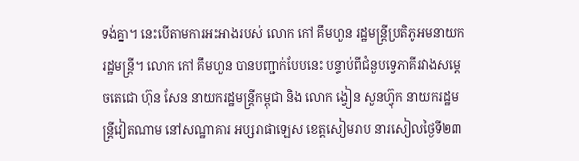ទង់គ្នា។ នេះបើតាមការអះអាងរបស់ លោក កៅ គឹមហួន រដ្ឋមន្ត្រីប្រតិភូអមនាយករដ្ឋមន្ត្រី។ លោក កៅ គឹមហួន បានបញ្ជាក់បែបនេះ បន្ទាប់ពីជំនួបទ្វេភាគីរវាងសម្តេចតេជោ ហ៊ុន សែន នាយករដ្ឋមន្រ្តីកម្ពុជា និង លោក ង្វៀន សួនហ៊្វុក នាយករដ្ឋមន្រ្តីវៀតណាម នៅសណ្ឋាគារ អប្សរាផាឡេស ខេត្តសៀមរាប នារសៀលថ្ងៃទី២៣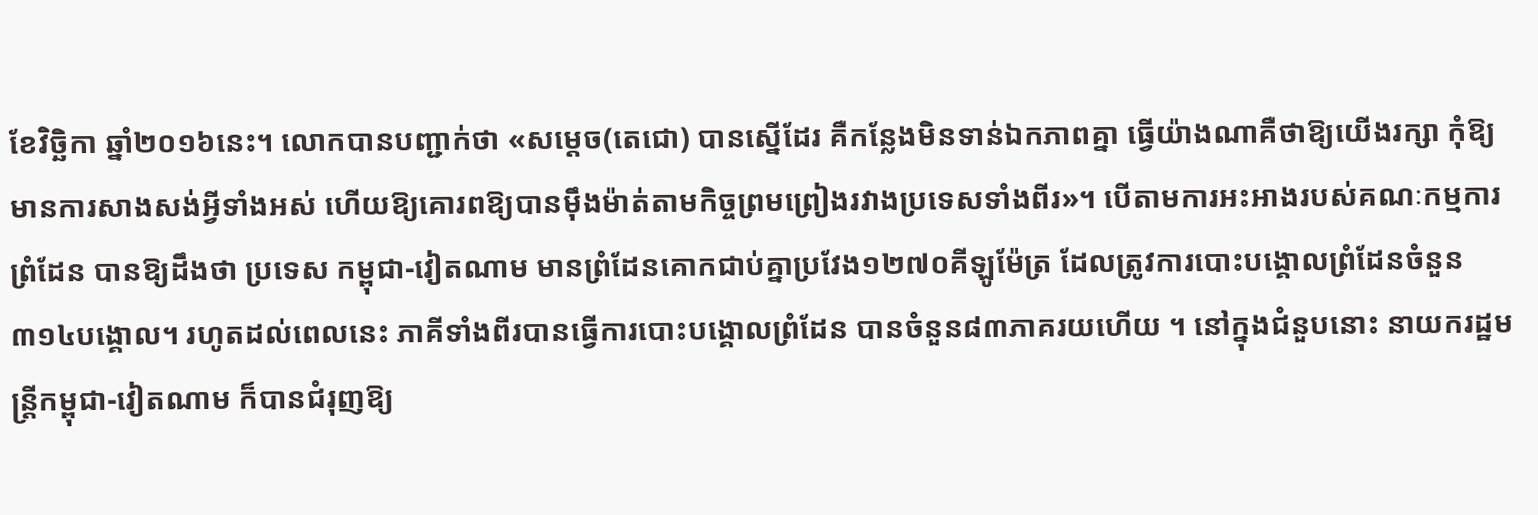ខែវិច្ឆិកា ឆ្នាំ២០១៦នេះ។ លោកបានបញ្ជាក់ថា «សម្តេច(តេជោ) បានស្នើដែរ គឺកន្លែងមិនទាន់ឯកភាពគ្នា ធ្វើយ៉ាងណាគឺថាឱ្យយើងរក្សា កុំឱ្យមានការសាងសង់អ្វីទាំងអស់ ហើយឱ្យគោរពឱ្យបានម៉ឹងម៉ាត់តាមកិច្ចព្រមព្រៀងរវាងប្រទេសទាំងពីរ»។ បើតាមការអះអាងរបស់គណៈកម្មការព្រំដែន បានឱ្យដឹងថា ប្រទេស កម្ពុជា-វៀតណាម មានព្រំដែនគោកជាប់គ្នាប្រវែង១២៧០គីឡូម៉ែត្រ ដែលត្រូវការបោះបង្គោលព្រំដែនចំនួន៣១៤បង្គោល។ រហូតដល់ពេលនេះ ភាគីទាំងពីរបានធ្វើការបោះបង្គោលព្រំដែន បានចំនួន៨៣ភាគរយហើយ ។ នៅក្នុងជំនួបនោះ នាយករដ្ឋមន្រ្តីកម្ពុជា-វៀតណាម ក៏បានជំរុញឱ្យ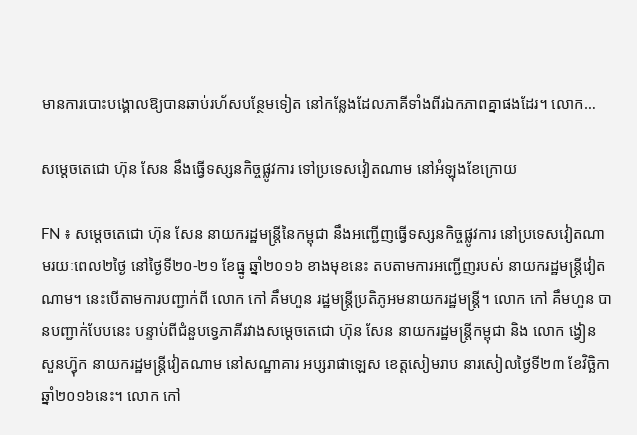មានការបោះបង្គោលឱ្យបានឆាប់រហ័សបន្ថែមទៀត នៅកន្លែងដែលភាគីទាំងពីរឯកភាពគ្នាផងដែរ។ លោក…

សម្តេចតេជោ ហ៊ុន សែន នឹងធ្វើទស្សនកិច្ចផ្លូវការ ទៅប្រទេសវៀតណាម នៅអំឡុងខែក្រោយ

FN ៖ សម្តេចតេជោ ហ៊ុន សែន នាយករដ្ឋមន្រ្តីនៃកម្ពុជា នឹងអញ្ជើញធ្វើទស្សនកិច្ចផ្លូវការ នៅប្រទេសវៀតណាមរយៈពេល២ថ្ងៃ នៅថ្ងៃទី២០-២១ ខែធ្នូ ឆ្នាំ២០១៦ ខាងមុខនេះ តបតាមការអញ្ជើញរបស់ នាយករដ្ឋមន្រ្តីវៀតណាម។ នេះបើតាមការបញ្ជាក់ពី លោក កៅ គឹមហួន រដ្ឋមន្ត្រីប្រតិភូអមនាយករដ្ឋមន្ត្រី។ លោក កៅ គឹមហួន បានបញ្ជាក់បែបនេះ បន្ទាប់ពីជំនួបទ្វេភាគីរវាងសម្តេចតេជោ ហ៊ុន សែន នាយករដ្ឋមន្រ្តីកម្ពុជា និង លោក ង្វៀន សួនហ៊្វុក នាយករដ្ឋមន្រ្តីវៀតណាម នៅសណ្ឋាគារ អប្សរាផាឡេស ខេត្តសៀមរាប នារសៀលថ្ងៃទី២៣ ខែវិច្ឆិកា ឆ្នាំ២០១៦នេះ។ លោក កៅ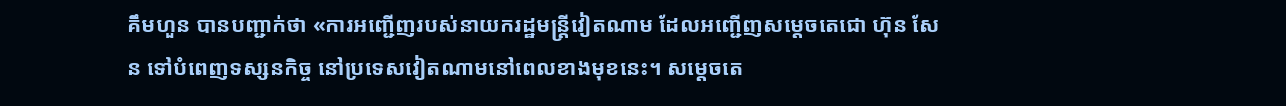គឹមហួន បានបញ្ជាក់ថា «ការអញ្ជើញរបស់នាយករដ្ឋមន្រ្តីវៀតណាម ដែលអញ្ជើញសម្តេចតេជោ ហ៊ុន សែន ទៅបំពេញទស្សនកិច្ច នៅប្រទេសវៀតណាមនៅពេលខាងមុខនេះ។ សម្តេចតេ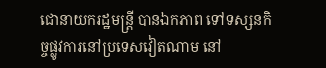ជោនាយករដ្ឋមន្រ្តី បានឯកភាព ទៅទស្សនកិច្ចផ្លូវការនៅប្រទេសវៀតណាម នៅ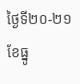ថ្ងៃទី២០-២១ ខែធ្នូ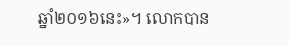ឆ្នាំ២០១៦នេះ»។ លោកបាន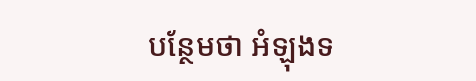បន្ថែមថា អំឡុងទ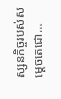ស្សនកិច្ចរបស់សម្តេចតេជោ…